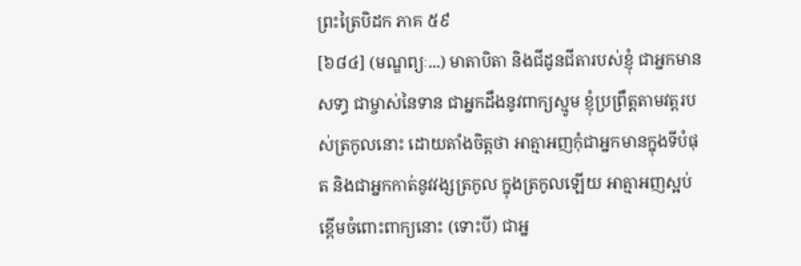ព្រះត្រៃបិដក ភាគ ៥៩
[៦៨៤] (មណ្ឌព្យៈ...) មាតាបិតា និងជីដូនជីតារបស់ខ្ញុំ ជាអ្នកមានសទា្ធ ជាម្ចាស់នៃទាន ជាអ្នកដឹងនូវពាក្យស្មូម ខ្ញុំប្រព្រឹត្តតាមវត្តរបស់ត្រកូលនោះ ដោយតាំងចិត្តថា អាត្មាអញកុំជាអ្នកមានក្នុងទីបំផុត និងជាអ្នកកាត់នូវវង្សត្រកូល ក្នុងត្រកូលឡើយ អាត្មាអញស្អប់ខ្ពើមចំពោះពាក្យនោះ (ទោះបី) ជាអ្ន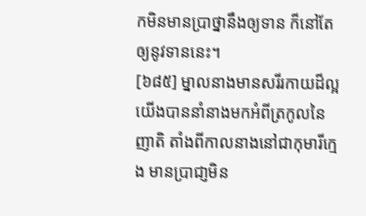កមិនមានប្រាថ្នានឹងឲ្យទាន ក៏នៅតែឲ្យនូវទាននេះ។
[៦៨៥] ម្នាលនាងមានសរីរកាយដ៏ល្អ យើងបាននាំនាងមកអំពីត្រកូលនៃញាតិ តាំងពីកាលនាងនៅជាកុមារីក្មេង មានប្រាជា្ញមិន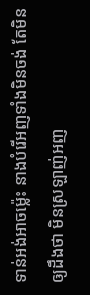ទាន់អង់អាចម្ល៉េះ នាងបំរើអញទាំងមិនចង់ តែមិនឲ្យដឹងថា មិនស្រឡាញ់អញ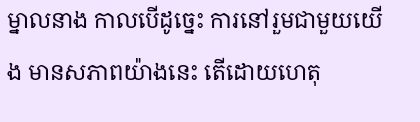ម្នាលនាង កាលបើដូច្នេះ ការនៅរួមជាមួយយើង មានសភាពយ៉ាងនេះ តើដោយហេតុ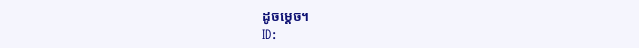ដូចម្តេច។
ID: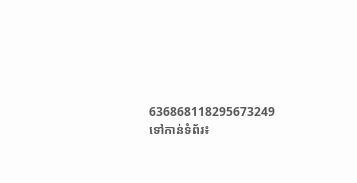636868118295673249
ទៅកាន់ទំព័រ៖